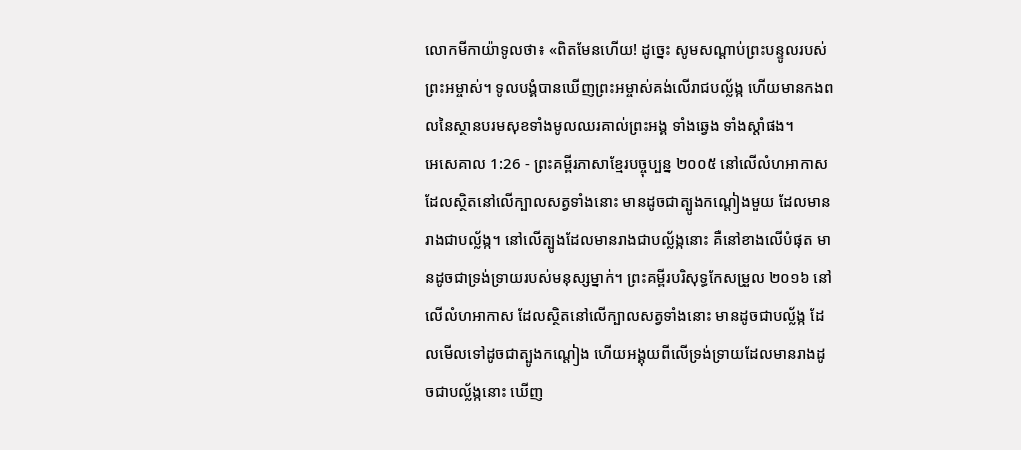លោកមីកាយ៉ាទូលថា៖ «ពិតមែនហើយ! ដូច្នេះ សូមសណ្ដាប់ព្រះបន្ទូលរបស់ព្រះអម្ចាស់។ ទូលបង្គំបានឃើញព្រះអម្ចាស់គង់លើរាជបល្ល័ង្ក ហើយមានកងពលនៃស្ថានបរមសុខទាំងមូលឈរគាល់ព្រះអង្គ ទាំងឆ្វេង ទាំងស្ដាំផង។
អេសេគាល 1:26 - ព្រះគម្ពីរភាសាខ្មែរបច្ចុប្បន្ន ២០០៥ នៅលើលំហអាកាសដែលស្ថិតនៅលើក្បាលសត្វទាំងនោះ មានដូចជាត្បូងកណ្ដៀងមួយ ដែលមានរាងជាបល្ល័ង្ក។ នៅលើត្បូងដែលមានរាងជាបល្ល័ង្កនោះ គឺនៅខាងលើបំផុត មានដូចជាទ្រង់ទ្រាយរបស់មនុស្សម្នាក់។ ព្រះគម្ពីរបរិសុទ្ធកែសម្រួល ២០១៦ នៅលើលំហអាកាស ដែលស្ថិតនៅលើក្បាលសត្វទាំងនោះ មានដូចជាបល្ល័ង្ក ដែលមើលទៅដូចជាត្បូងកណ្តៀង ហើយអង្គុយពីលើទ្រង់ទ្រាយដែលមានរាងដូចជាបល្ល័ង្កនោះ ឃើញ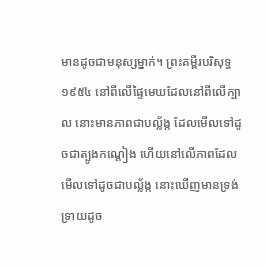មានដូចជាមនុស្សម្នាក់។ ព្រះគម្ពីរបរិសុទ្ធ ១៩៥៤ នៅពីលើផ្ទៃមេឃដែលនៅពីលើក្បាល នោះមានភាពជាបល្ល័ង្ក ដែលមើលទៅដូចជាត្បូងកណ្តៀង ហើយនៅលើភាពដែលមើលទៅដូចជាបល្ល័ង្ក នោះឃើញមានទ្រង់ទ្រាយដូច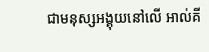ជាមនុស្សអង្គុយនៅលើ អាល់គី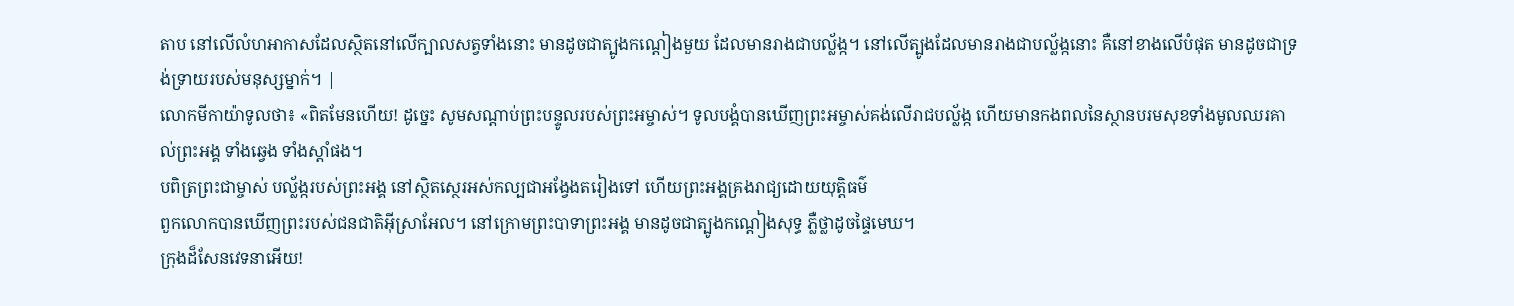តាប នៅលើលំហអាកាសដែលស្ថិតនៅលើក្បាលសត្វទាំងនោះ មានដូចជាត្បូងកណ្ដៀងមួយ ដែលមានរាងជាបល្ល័ង្ក។ នៅលើត្បូងដែលមានរាងជាបល្ល័ង្កនោះ គឺនៅខាងលើបំផុត មានដូចជាទ្រង់ទ្រាយរបស់មនុស្សម្នាក់។ |
លោកមីកាយ៉ាទូលថា៖ «ពិតមែនហើយ! ដូច្នេះ សូមសណ្ដាប់ព្រះបន្ទូលរបស់ព្រះអម្ចាស់។ ទូលបង្គំបានឃើញព្រះអម្ចាស់គង់លើរាជបល្ល័ង្ក ហើយមានកងពលនៃស្ថានបរមសុខទាំងមូលឈរគាល់ព្រះអង្គ ទាំងឆ្វេង ទាំងស្ដាំផង។
បពិត្រព្រះជាម្ចាស់ បល្ល័ង្ករបស់ព្រះអង្គ នៅស្ថិតស្ថេរអស់កល្បជាអង្វែងតរៀងទៅ ហើយព្រះអង្គគ្រងរាជ្យដោយយុត្តិធម៌
ពួកលោកបានឃើញព្រះរបស់ជនជាតិអ៊ីស្រាអែល។ នៅក្រោមព្រះបាទាព្រះអង្គ មានដូចជាត្បូងកណ្ដៀងសុទ្ធ ភ្លឺថ្លាដូចផ្ទៃមេឃ។
ក្រុងដ៏សែនវេទនាអើយ!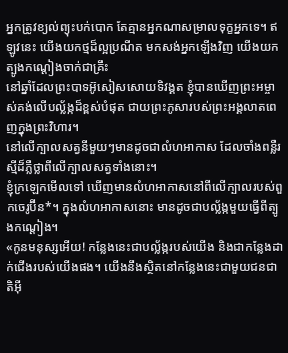អ្នកត្រូវខ្យល់ព្យុះបក់បោក តែគ្មានអ្នកណាសម្រាលទុក្ខអ្នកទេ។ ឥឡូវនេះ យើងយកថ្មដ៏ល្អប្រណីត មកសង់អ្នកឡើងវិញ យើងយកត្បូងកណ្ដៀងចាក់ជាគ្រឹះ
នៅឆ្នាំដែលព្រះបាទអ៊ូសៀសសោយទិវង្គត ខ្ញុំបានឃើញព្រះអម្ចាស់គង់លើបល្ល័ង្កដ៏ខ្ពស់បំផុត ជាយព្រះភូសារបស់ព្រះអង្គលាតពេញក្នុងព្រះវិហារ។
នៅលើក្បាលសត្វនីមួយៗមានដូចជាលំហអាកាស ដែលចាំងពន្លឺរស្មីដ៏ភ្លឺថ្លាពីលើក្បាលសត្វទាំងនោះ។
ខ្ញុំក្រឡេកមើលទៅ ឃើញមានលំហអាកាសនៅពីលើក្បាលរបស់ពួកចេរូប៊ីន*។ ក្នុងលំហអាកាសនោះ មានដូចជាបល្ល័ង្កមួយធ្វើពីត្បូងកណ្ដៀង។
«កូនមនុស្សអើយ! កន្លែងនេះជាបល្ល័ង្ករបស់យើង និងជាកន្លែងដាក់ជើងរបស់យើងផង។ យើងនឹងស្ថិតនៅកន្លែងនេះជាមួយជនជាតិអ៊ី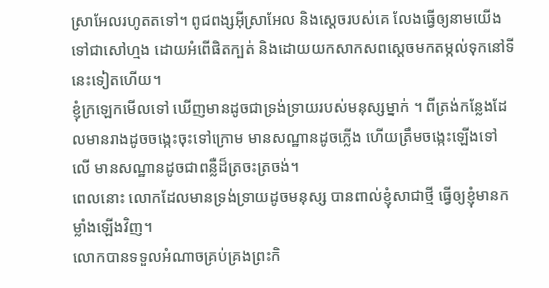ស្រាអែលរហូតតទៅ។ ពូជពង្សអ៊ីស្រាអែល និងស្ដេចរបស់គេ លែងធ្វើឲ្យនាមយើងទៅជាសៅហ្មង ដោយអំពើផិតក្បត់ និងដោយយកសាកសពស្ដេចមកតម្កល់ទុកនៅទីនេះទៀតហើយ។
ខ្ញុំក្រឡេកមើលទៅ ឃើញមានដូចជាទ្រង់ទ្រាយរបស់មនុស្សម្នាក់ ។ ពីត្រង់កន្លែងដែលមានរាងដូចចង្កេះចុះទៅក្រោម មានសណ្ឋានដូចភ្លើង ហើយត្រឹមចង្កេះឡើងទៅលើ មានសណ្ឋានដូចជាពន្លឺដ៏ត្រចះត្រចង់។
ពេលនោះ លោកដែលមានទ្រង់ទ្រាយដូចមនុស្ស បានពាល់ខ្ញុំសាជាថ្មី ធ្វើឲ្យខ្ញុំមានកម្លាំងឡើងវិញ។
លោកបានទទួលអំណាចគ្រប់គ្រងព្រះកិ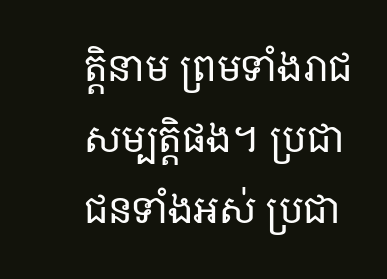ត្តិនាម ព្រមទាំងរាជសម្បត្តិផង។ ប្រជាជនទាំងអស់ ប្រជា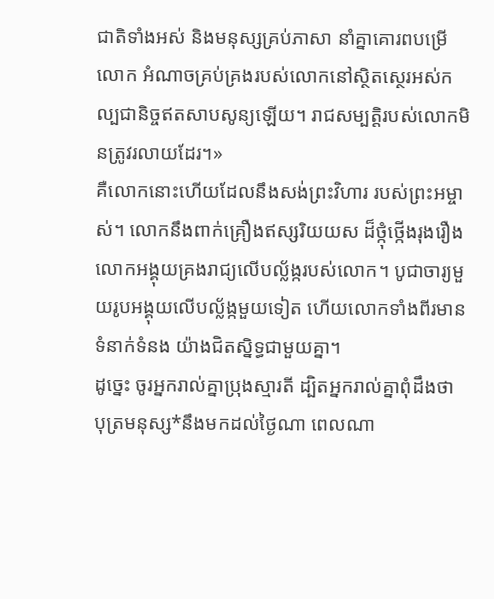ជាតិទាំងអស់ និងមនុស្សគ្រប់ភាសា នាំគ្នាគោរពបម្រើលោក អំណាចគ្រប់គ្រងរបស់លោកនៅស្ថិតស្ថេរអស់កល្បជានិច្ចឥតសាបសូន្យឡើយ។ រាជសម្បត្តិរបស់លោកមិនត្រូវរលាយដែរ។»
គឺលោកនោះហើយដែលនឹងសង់ព្រះវិហារ របស់ព្រះអម្ចាស់។ លោកនឹងពាក់គ្រឿងឥស្សរិយយស ដ៏ថ្កុំថ្កើងរុងរឿង លោកអង្គុយគ្រងរាជ្យលើបល្ល័ង្ករបស់លោក។ បូជាចារ្យមួយរូបអង្គុយលើបល្ល័ង្កមួយទៀត ហើយលោកទាំងពីរមានទំនាក់ទំនង យ៉ាងជិតស្និទ្ធជាមួយគ្នា។
ដូច្នេះ ចូរអ្នករាល់គ្នាប្រុងស្មារតី ដ្បិតអ្នករាល់គ្នាពុំដឹងថា បុត្រមនុស្ស*នឹងមកដល់ថ្ងៃណា ពេលណា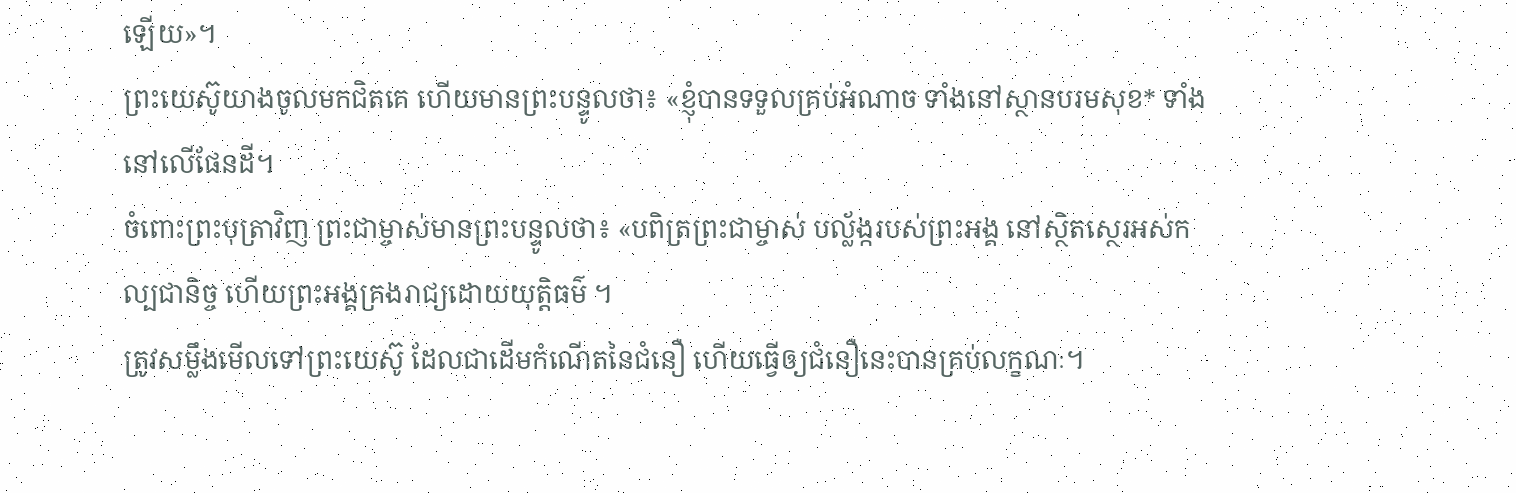ឡើយ»។
ព្រះយេស៊ូយាងចូលមកជិតគេ ហើយមានព្រះបន្ទូលថា៖ «ខ្ញុំបានទទួលគ្រប់អំណាច ទាំងនៅស្ថានបរមសុខ* ទាំងនៅលើផែនដី។
ចំពោះព្រះបុត្រាវិញ ព្រះជាម្ចាស់មានព្រះបន្ទូលថា៖ «បពិត្រព្រះជាម្ចាស់ បល្ល័ង្ករបស់ព្រះអង្គ នៅស្ថិតស្ថេរអស់កល្បជានិច្ច ហើយព្រះអង្គគ្រងរាជ្យដោយយុត្តិធម៌ ។
ត្រូវសម្លឹងមើលទៅព្រះយេស៊ូ ដែលជាដើមកំណើតនៃជំនឿ ហើយធ្វើឲ្យជំនឿនេះបានគ្រប់លក្ខណៈ។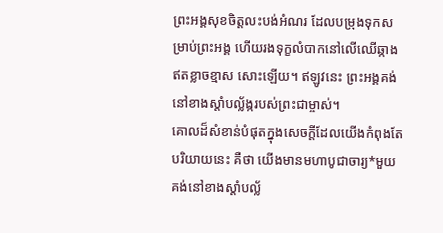ព្រះអង្គសុខចិត្តលះបង់អំណរ ដែលបម្រុងទុកសម្រាប់ព្រះអង្គ ហើយរងទុក្ខលំបាកនៅលើឈើឆ្កាង ឥតខ្លាចខ្មាស សោះឡើយ។ ឥឡូវនេះ ព្រះអង្គគង់នៅខាងស្ដាំបល្ល័ង្ករបស់ព្រះជាម្ចាស់។
គោលដ៏សំខាន់បំផុតក្នុងសេចក្ដីដែលយើងកំពុងតែបរិយាយនេះ គឺថា យើងមានមហាបូជាចារ្យ*មួយ គង់នៅខាងស្ដាំបល្ល័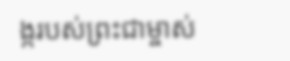ង្ករបស់ព្រះជាម្ចាស់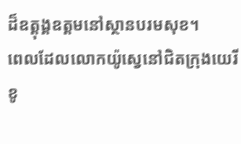ដ៏ឧត្ដុង្គឧត្ដមនៅស្ថានបរមសុខ។
ពេលដែលលោកយ៉ូស្វេនៅជិតក្រុងយេរីខូ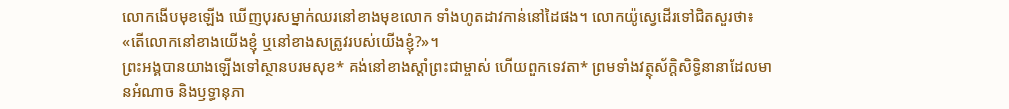លោកងើបមុខឡើង ឃើញបុរសម្នាក់ឈរនៅខាងមុខលោក ទាំងហូតដាវកាន់នៅដៃផង។ លោកយ៉ូស្វេដើរទៅជិតសួរថា៖ «តើលោកនៅខាងយើងខ្ញុំ ឬនៅខាងសត្រូវរបស់យើងខ្ញុំ?»។
ព្រះអង្គបានយាងឡើងទៅស្ថានបរមសុខ* គង់នៅខាងស្ដាំព្រះជាម្ចាស់ ហើយពួកទេវតា* ព្រមទាំងវត្ថុស័ក្តិសិទ្ធិនានាដែលមានអំណាច និងឫទ្ធានុភា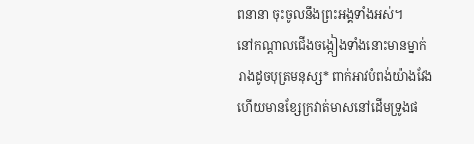ពនានា ចុះចូលនឹងព្រះអង្គទាំងអស់។
នៅកណ្ដាលជើងចង្កៀងទាំងនោះមានម្នាក់រាងដូចបុត្រមនុស្ស* ពាក់អាវបំពង់យ៉ាងវែង ហើយមានខ្សែក្រវាត់មាសនៅដើមទ្រូងផ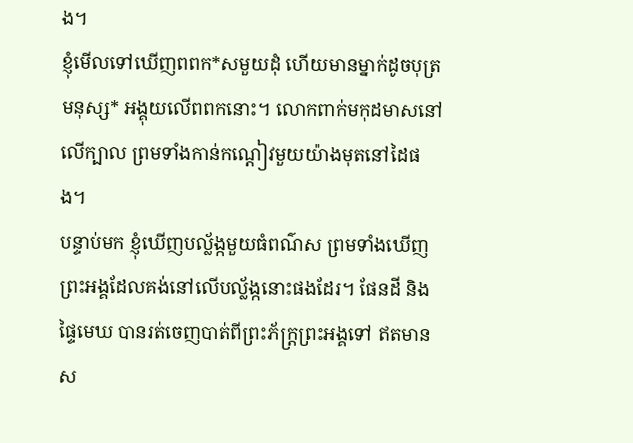ង។
ខ្ញុំមើលទៅឃើញពពក*សមួយដុំ ហើយមានម្នាក់ដូចបុត្រមនុស្ស* អង្គុយលើពពកនោះ។ លោកពាក់មកុដមាសនៅលើក្បាល ព្រមទាំងកាន់កណ្ដៀវមួយយ៉ាងមុតនៅដៃផង។
បន្ទាប់មក ខ្ញុំឃើញបល្ល័ង្កមួយធំពណ៌ស ព្រមទាំងឃើញព្រះអង្គដែលគង់នៅលើបល្ល័ង្កនោះផងដែរ។ ផែនដី និងផ្ទៃមេឃ បានរត់ចេញបាត់ពីព្រះភ័ក្ត្រព្រះអង្គទៅ ឥតមានស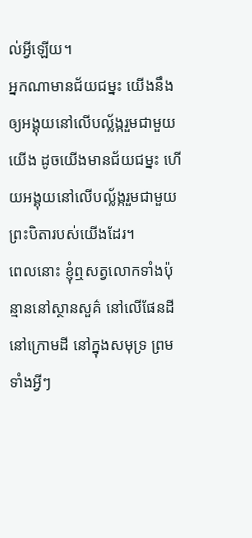ល់អ្វីឡើយ។
អ្នកណាមានជ័យជម្នះ យើងនឹងឲ្យអង្គុយនៅលើបល្ល័ង្ករួមជាមួយយើង ដូចយើងមានជ័យជម្នះ ហើយអង្គុយនៅលើបល្ល័ង្ករួមជាមួយព្រះបិតារបស់យើងដែរ។
ពេលនោះ ខ្ញុំឮសត្វលោកទាំងប៉ុន្មាននៅស្ថានសួគ៌ នៅលើផែនដី នៅក្រោមដី នៅក្នុងសមុទ្រ ព្រមទាំងអ្វីៗ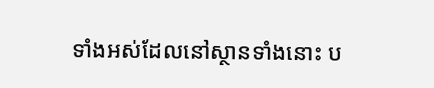ទាំងអស់ដែលនៅស្ថានទាំងនោះ ប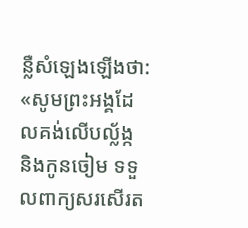ន្លឺសំឡេងឡើងថា: «សូមព្រះអង្គដែលគង់លើបល្ល័ង្ក និងកូនចៀម ទទួលពាក្យសរសើរត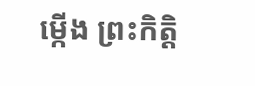ម្កើង ព្រះកិត្តិ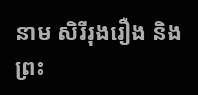នាម សិរីរុងរឿង និងព្រះ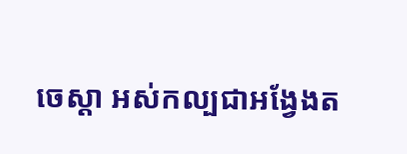ចេស្ដា អស់កល្បជាអង្វែងត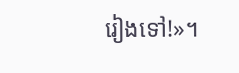រៀងទៅ!»។